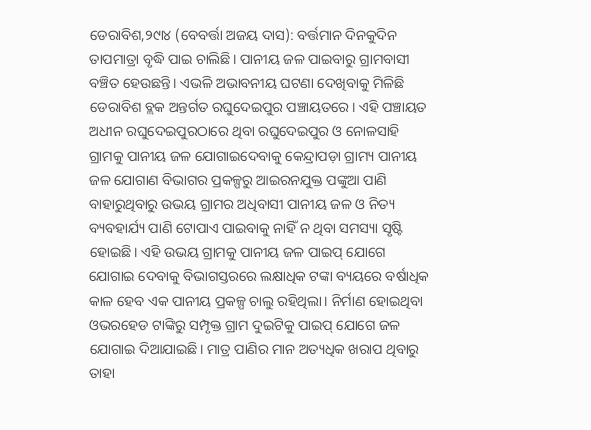ଡେରାବିଶ,୨୯ା୪ (ବେବର୍ତ୍ତା ଅଜୟ ଦାସ): ବର୍ତ୍ତମାନ ଦିନକୁଦିନ ତାପମାତ୍ରା ବୃଦ୍ଧି ପାଇ ଚାଲିଛି। ପାନୀୟ ଜଳ ପାଇବାରୁ ଗ୍ରାମବାସୀ ବଞ୍ଚିତ ହେଉଛନ୍ତି। ଏଭଳି ଅଭାବନୀୟ ଘଟଣା ଦେଖିବାକୁ ମିଳିଛି ଡେରାବିଶ ବ୍ଲକ ଅନ୍ତର୍ଗତ ରଘୁଦେଇପୁର ପଞ୍ଚାୟତରେ। ଏହି ପଞ୍ଚାୟତ ଅଧୀନ ରଘୁଦେଇପୁରଠାରେ ଥିବା ରଘୁଦେଇପୁର ଓ ନୋଳସାହି ଗ୍ରାମକୁ ପାନୀୟ ଜଳ ଯୋଗାଇଦେବାକୁ କେନ୍ଦ୍ରାପଡ଼ା ଗ୍ରାମ୍ୟ ପାନୀୟ ଜଳ ଯୋଗାଣ ବିଭାଗର ପ୍ରକଳ୍ପରୁ ଆଇରନଯୁକ୍ତ ପଙ୍କୁଆ ପାଣି ବାହାରୁଥିବାରୁ ଉଭୟ ଗ୍ରାମର ଅଧିବାସୀ ପାନୀୟ ଜଳ ଓ ନିତ୍ୟ ବ୍ୟବହାର୍ଯ୍ୟ ପାଣି ଟୋପାଏ ପାଇବାକୁ ନାହିଁ ନ ଥିବା ସମସ୍ୟା ସୃଷ୍ଟି ହୋଇଛି। ଏହି ଉଭୟ ଗ୍ରାମକୁ ପାନୀୟ ଜଳ ପାଇପ୍ ଯୋଗେ ଯୋଗାଇ ଦେବାକୁ ବିଭାଗସ୍ତରରେ ଲକ୍ଷାଧିକ ଟଙ୍କା ବ୍ୟୟରେ ବର୍ଷାଧିକ କାଳ ହେବ ଏକ ପାନୀୟ ପ୍ରକଳ୍ପ ଚାଲୁ ରହିଥିଲା। ନିର୍ମାଣ ହୋଇଥିବା ଓଭରହେଡ ଟାଙ୍କିରୁ ସମ୍ପୃକ୍ତ ଗ୍ରାମ ଦୁଇଟିକୁ ପାଇପ୍ ଯୋଗେ ଜଳ ଯୋଗାଇ ଦିଆଯାଇଛି। ମାତ୍ର ପାଣିର ମାନ ଅତ୍ୟଧିକ ଖରାପ ଥିବାରୁ ତାହା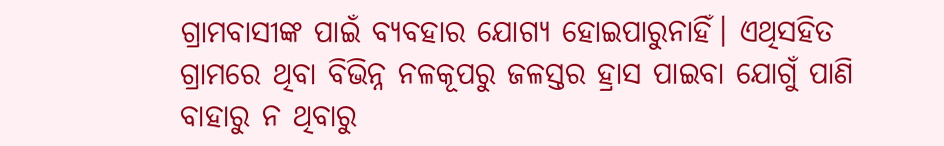ଗ୍ରାମବାସୀଙ୍କ ପାଇଁ ବ୍ୟବହାର ଯୋଗ୍ୟ ହୋଇପାରୁନାହିଁ। ଏଥିସହିତ ଗ୍ରାମରେ ଥିବା ବିଭିନ୍ନ ନଳକୂପରୁ ଜଳସ୍ତର ହ୍ରାସ ପାଇବା ଯୋଗୁଁ ପାଣି ବାହାରୁ ନ ଥିବାରୁ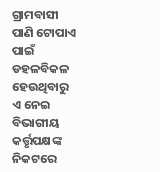ଗ୍ରାମବାସୀ ପାଣି ଟୋପାଏ ପାଇଁ ଡହଳବିକଳ ହେଉଥିବାରୁ ଏ ନେଇ ବିଭାଗୀୟ କର୍ତ୍ତୃପକ୍ଷଙ୍କ ନିକଟରେ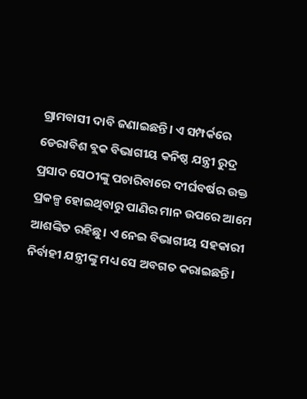ଗ୍ରାମବାସୀ ଦାବି ଜଣାଇଛନ୍ତି। ଏ ସମ୍ପର୍କରେ ଡେରାବିଶ ବ୍ଲକ ବିଭାଗୀୟ କନିଷ୍ଠ ଯନ୍ତ୍ରୀ ରୁଦ୍ର ପ୍ରସାଦ ସେଠୀଙ୍କୁ ପଚାରିବାରେ ଦୀର୍ଘବର୍ଷର ଉକ୍ତ ପ୍ରକଳ୍ପ ହୋଇଥିବାରୁ ପାଣିର ମାନ ଉପରେ ଆମେ ଆଶଙ୍କିତ ରହିଛୁ। ଏ ନେଇ ବିଭାଗୀୟ ସହକାରୀ ନିର୍ବାହୀ ଯନ୍ତ୍ରୀଙ୍କୁ ମଧ୍ୟ ସେ ଅବଗତ କରାଇଛନ୍ତି।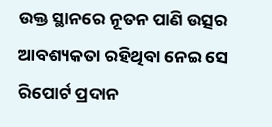ଉକ୍ତ ସ୍ଥାନରେ ନୂତନ ପାଣି ଉତ୍ସର ଆବଶ୍ୟକତା ରହିଥିବା ନେଇ ସେ ରିପୋର୍ଟ ପ୍ରଦାନ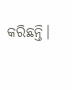କରିଛନ୍ତି।